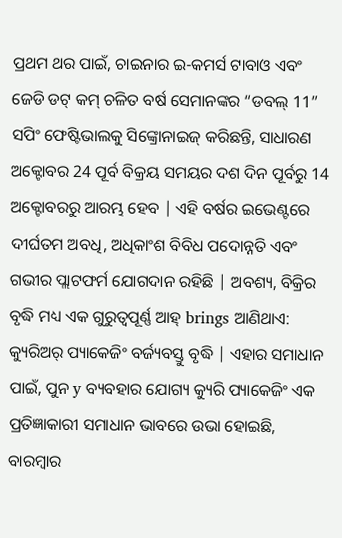ପ୍ରଥମ ଥର ପାଇଁ, ଚାଇନାର ଇ-କମର୍ସ ଟାବାଓ ଏବଂ ଜେଡି ଡଟ୍ କମ୍ ଚଳିତ ବର୍ଷ ସେମାନଙ୍କର “ଡବଲ୍ 11” ସପିଂ ଫେଷ୍ଟିଭାଲକୁ ସିଙ୍କ୍ରୋନାଇଜ୍ କରିଛନ୍ତି, ସାଧାରଣ ଅକ୍ଟୋବର 24 ପୂର୍ବ ବିକ୍ରୟ ସମୟର ଦଶ ଦିନ ପୂର୍ବରୁ 14 ଅକ୍ଟୋବରରୁ ଆରମ୍ଭ ହେବ | ଏହି ବର୍ଷର ଇଭେଣ୍ଟରେ ଦୀର୍ଘତମ ଅବଧି, ଅଧିକାଂଶ ବିବିଧ ପଦୋନ୍ନତି ଏବଂ ଗଭୀର ପ୍ଲାଟଫର୍ମ ଯୋଗଦାନ ରହିଛି | ଅବଶ୍ୟ, ବିକ୍ରିର ବୃଦ୍ଧି ମଧ୍ୟ ଏକ ଗୁରୁତ୍ୱପୂର୍ଣ୍ଣ ଆହ୍ brings ଆଣିଥାଏ: କ୍ୟୁରିଅର୍ ପ୍ୟାକେଜିଂ ବର୍ଜ୍ୟବସ୍ତୁ ବୃଦ୍ଧି | ଏହାର ସମାଧାନ ପାଇଁ, ପୁନ y ବ୍ୟବହାର ଯୋଗ୍ୟ କ୍ୟୁରି ପ୍ୟାକେଜିଂ ଏକ ପ୍ରତିଜ୍ଞାକାରୀ ସମାଧାନ ଭାବରେ ଉଭା ହୋଇଛି, ବାରମ୍ବାର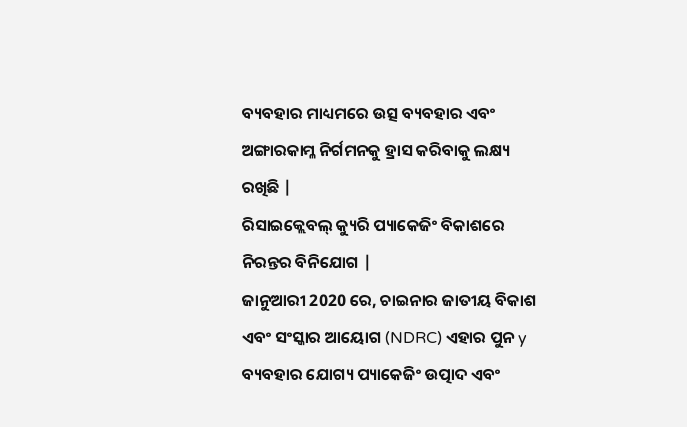ବ୍ୟବହାର ମାଧ୍ୟମରେ ଉତ୍ସ ବ୍ୟବହାର ଏବଂ ଅଙ୍ଗାରକାମ୍ଳ ନିର୍ଗମନକୁ ହ୍ରାସ କରିବାକୁ ଲକ୍ଷ୍ୟ ରଖିଛି |
ରିସାଇକ୍ଲେବଲ୍ କ୍ୟୁରି ପ୍ୟାକେଜିଂ ବିକାଶରେ ନିରନ୍ତର ବିନିଯୋଗ |
ଜାନୁଆରୀ 2020 ରେ, ଚାଇନାର ଜାତୀୟ ବିକାଶ ଏବଂ ସଂସ୍କାର ଆୟୋଗ (NDRC) ଏହାର ପୁନ y ବ୍ୟବହାର ଯୋଗ୍ୟ ପ୍ୟାକେଜିଂ ଉତ୍ପାଦ ଏବଂ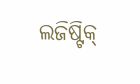ଲଜିଷ୍ଟିକ୍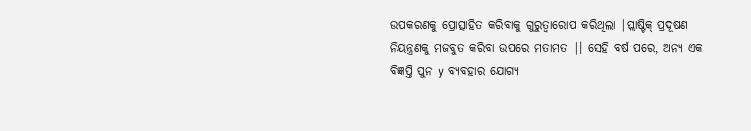ଉପକରଣକୁ ପ୍ରୋତ୍ସାହିତ କରିବାକୁ ଗୁରୁତ୍ୱାରୋପ କରିଥିଲା |ପ୍ଲାଷ୍ଟିକ୍ ପ୍ରଦୂଷଣ ନିୟନ୍ତ୍ରଣକୁ ମଜବୁତ କରିବା ଉପରେ ମତାମତ |। ସେହି ବର୍ଷ ପରେ, ଅନ୍ୟ ଏକ ବିଜ୍ଞପ୍ତି ପୁନ y ବ୍ୟବହାର ଯୋଗ୍ୟ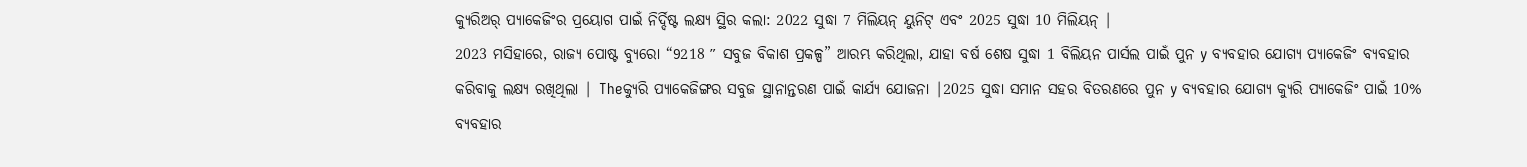କ୍ୟୁରିଅର୍ ପ୍ୟାକେଜିଂର ପ୍ରୟୋଗ ପାଇଁ ନିର୍ଦ୍ଦିଷ୍ଟ ଲକ୍ଷ୍ୟ ସ୍ଥିର କଲା: 2022 ସୁଦ୍ଧା 7 ମିଲିୟନ୍ ୟୁନିଟ୍ ଏବଂ 2025 ସୁଦ୍ଧା 10 ମିଲିୟନ୍ |
2023 ମସିହାରେ, ରାଜ୍ୟ ପୋଷ୍ଟ ବ୍ୟୁରୋ “9218 ″ ସବୁଜ ବିକାଶ ପ୍ରକଳ୍ପ” ଆରମ୍ଭ କରିଥିଲା, ଯାହା ବର୍ଷ ଶେଷ ସୁଦ୍ଧା 1 ବିଲିୟନ ପାର୍ସଲ ପାଇଁ ପୁନ y ବ୍ୟବହାର ଯୋଗ୍ୟ ପ୍ୟାକେଜିଂ ବ୍ୟବହାର କରିବାକୁ ଲକ୍ଷ୍ୟ ରଖିଥିଲା | Theକ୍ୟୁରି ପ୍ୟାକେଜିଙ୍ଗର ସବୁଜ ସ୍ଥାନାନ୍ତରଣ ପାଇଁ କାର୍ଯ୍ୟ ଯୋଜନା |2025 ସୁଦ୍ଧା ସମାନ ସହର ବିତରଣରେ ପୁନ y ବ୍ୟବହାର ଯୋଗ୍ୟ କ୍ୟୁରି ପ୍ୟାକେଜିଂ ପାଇଁ 10% ବ୍ୟବହାର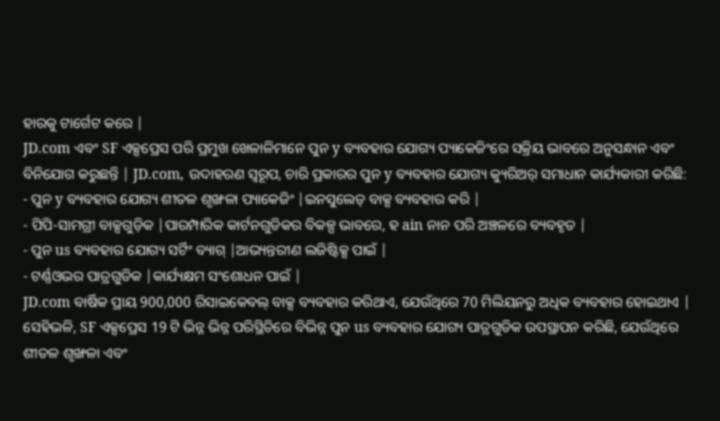ହାରକୁ ଟାର୍ଗେଟ କରେ |
JD.com ଏବଂ SF ଏକ୍ସପ୍ରେସ ପରି ପ୍ରମୁଖ ଖେଳାଳିମାନେ ପୁନ y ବ୍ୟବହାର ଯୋଗ୍ୟ ପ୍ୟାକେଜିଂରେ ସକ୍ରିୟ ଭାବରେ ଅନୁସନ୍ଧାନ ଏବଂ ବିନିଯୋଗ କରୁଛନ୍ତି | JD.com, ଉଦାହରଣ ସ୍ୱରୂପ, ଚାରି ପ୍ରକାରର ପୁନ y ବ୍ୟବହାର ଯୋଗ୍ୟ କ୍ୟୁରିଅର୍ ସମାଧାନ କାର୍ଯ୍ୟକାରୀ କରିଛି:
- ପୁନ y ବ୍ୟବହାର ଯୋଗ୍ୟ ଶୀତଳ ଶୃଙ୍ଖଳା ପ୍ୟାକେଜିଂ |ଇନସୁଲେଡ୍ ବାକ୍ସ ବ୍ୟବହାର କରି |
- ପିପି-ସାମଗ୍ରୀ ବାକ୍ସଗୁଡ଼ିକ |ପାରମ୍ପାରିକ କାର୍ଟନଗୁଡିକର ବିକଳ୍ପ ଭାବରେ, ହ ain ନାନ ପରି ଅଞ୍ଚଳରେ ବ୍ୟବହୃତ |
- ପୁନ us ବ୍ୟବହାର ଯୋଗ୍ୟ ସର୍ଟିଂ ବ୍ୟାଗ୍ |ଆଭ୍ୟନ୍ତରୀଣ ଲଜିଷ୍ଟିକ୍ସ ପାଇଁ |
- ଟର୍ଣ୍ଣଓଭର ପାତ୍ରଗୁଡିକ |କାର୍ଯ୍ୟକ୍ଷମ ସଂଶୋଧନ ପାଇଁ |
JD.com ବାର୍ଷିକ ପ୍ରାୟ 900,000 ରିସାଇକେବଲ୍ ବାକ୍ସ ବ୍ୟବହାର କରିଥାଏ, ଯେଉଁଥିରେ 70 ମିଲିୟନରୁ ଅଧିକ ବ୍ୟବହାର ହୋଇଥାଏ | ସେହିଭଳି, SF ଏକ୍ସପ୍ରେସ 19 ଟି ଭିନ୍ନ ଭିନ୍ନ ପରିସ୍ଥିତିରେ ବିଭିନ୍ନ ପୁନ us ବ୍ୟବହାର ଯୋଗ୍ୟ ପାତ୍ରଗୁଡିକ ଉପସ୍ଥାପନ କରିଛି, ଯେଉଁଥିରେ ଶୀତଳ ଶୃଙ୍ଖଳା ଏବଂ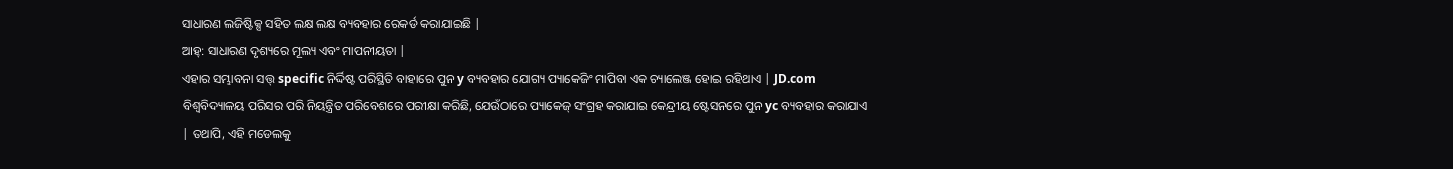ସାଧାରଣ ଲଜିଷ୍ଟିକ୍ସ ସହିତ ଲକ୍ଷ ଲକ୍ଷ ବ୍ୟବହାର ରେକର୍ଡ କରାଯାଇଛି |
ଆହ୍: ସାଧାରଣ ଦୃଶ୍ୟରେ ମୂଲ୍ୟ ଏବଂ ମାପନୀୟତା |
ଏହାର ସମ୍ଭାବନା ସତ୍ତ୍ specific ନିର୍ଦ୍ଦିଷ୍ଟ ପରିସ୍ଥିତି ବାହାରେ ପୁନ y ବ୍ୟବହାର ଯୋଗ୍ୟ ପ୍ୟାକେଜିଂ ମାପିବା ଏକ ଚ୍ୟାଲେଞ୍ଜ ହୋଇ ରହିଥାଏ | JD.com ବିଶ୍ୱବିଦ୍ୟାଳୟ ପରିସର ପରି ନିୟନ୍ତ୍ରିତ ପରିବେଶରେ ପରୀକ୍ଷା କରିଛି, ଯେଉଁଠାରେ ପ୍ୟାକେଜ୍ ସଂଗ୍ରହ କରାଯାଇ କେନ୍ଦ୍ରୀୟ ଷ୍ଟେସନରେ ପୁନ yc ବ୍ୟବହାର କରାଯାଏ | ତଥାପି, ଏହି ମଡେଲକୁ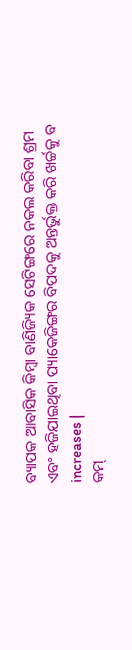ବ୍ୟାପକ ଆବାସିକ କିମ୍ବା ବାଣିଜ୍ୟିକ ସେଟିଙ୍ଗରେ ନକଲ କରିବା ଶ୍ରମ ଏବଂ ହଜିଯାଇଥିବା ପ୍ୟାକେଜିଙ୍ଗର ବିପଦକୁ ଅନ୍ତର୍ଭୁକ୍ତ କରି ଖର୍ଚ୍ଚକୁ ବ increases |
କମ୍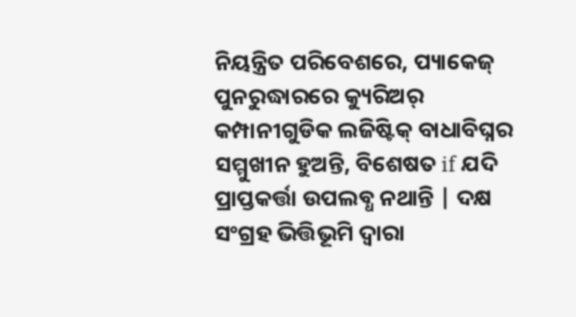ନିୟନ୍ତ୍ରିତ ପରିବେଶରେ, ପ୍ୟାକେଜ୍ ପୁନରୁଦ୍ଧାରରେ କ୍ୟୁରିଅର୍ କମ୍ପାନୀଗୁଡିକ ଲଜିଷ୍ଟିକ୍ ବାଧାବିଘ୍ନର ସମ୍ମୁଖୀନ ହୁଅନ୍ତି, ବିଶେଷତ if ଯଦି ପ୍ରାପ୍ତକର୍ତ୍ତା ଉପଲବ୍ଧ ନଥାନ୍ତି | ଦକ୍ଷ ସଂଗ୍ରହ ଭିତ୍ତିଭୂମି ଦ୍ୱାରା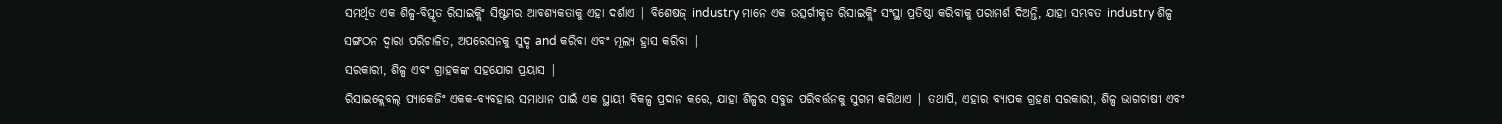ସମର୍ଥିତ ଏକ ଶିଳ୍ପ-ବିସ୍ତୃତ ରିସାଇକ୍ଲିଂ ସିଷ୍ଟମର ଆବଶ୍ୟକତାକୁ ଏହା ଦର୍ଶାଏ | ବିଶେଷଜ୍ industry ମାନେ ଏକ ଉତ୍ସର୍ଗୀକୃତ ରିସାଇକ୍ଲିଂ ସଂସ୍ଥା ପ୍ରତିଷ୍ଠା କରିବାକୁ ପରାମର୍ଶ ଦିଅନ୍ତି, ଯାହା ସମ୍ଭବତ industry ଶିଳ୍ପ ସଙ୍ଗଠନ ଦ୍ୱାରା ପରିଚାଳିତ, ଅପରେସନକୁ ସୁଦୃ and କରିବା ଏବଂ ମୂଲ୍ୟ ହ୍ରାସ କରିବା |
ସରକାରୀ, ଶିଳ୍ପ ଏବଂ ଗ୍ରାହକଙ୍କ ସହଯୋଗ ପ୍ରୟାସ |
ରିସାଇକ୍ଲେବଲ୍ ପ୍ୟାକେଜିଂ ଏକକ-ବ୍ୟବହାର ସମାଧାନ ପାଇଁ ଏକ ସ୍ଥାୟୀ ବିକଳ୍ପ ପ୍ରଦାନ କରେ, ଯାହା ଶିଳ୍ପର ସବୁଜ ପରିବର୍ତ୍ତନକୁ ସୁଗମ କରିଥାଏ | ତଥାପି, ଏହାର ବ୍ୟାପକ ଗ୍ରହଣ ସରକାରୀ, ଶିଳ୍ପ ଭାଗଚାଷୀ ଏବଂ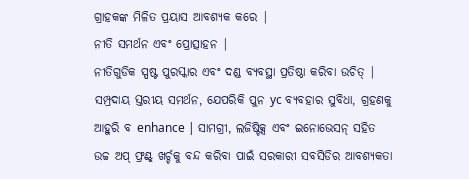ଗ୍ରାହକଙ୍କ ମିଳିତ ପ୍ରୟାସ ଆବଶ୍ୟକ କରେ |
ନୀତି ସମର୍ଥନ ଏବଂ ପ୍ରୋତ୍ସାହନ |
ନୀତିଗୁଡିକ ସ୍ପଷ୍ଟ ପୁରସ୍କାର ଏବଂ ଦଣ୍ଡ ବ୍ୟବସ୍ଥା ପ୍ରତିଷ୍ଠା କରିବା ଉଚିତ୍ | ସମ୍ପ୍ରଦାୟ ସ୍ତରୀୟ ସମର୍ଥନ, ଯେପରିକି ପୁନ yc ବ୍ୟବହାର ସୁବିଧା, ଗ୍ରହଣକୁ ଆହୁରି ବ enhance | ସାମଗ୍ରୀ, ଲଜିଷ୍ଟିକ୍ସ ଏବଂ ଇନୋଭେସନ୍ ସହିତ ଉଚ୍ଚ ଅପ୍ ଫ୍ରଣ୍ଟ୍ ଖର୍ଚ୍ଚକୁ ବନ୍ଦ କରିବା ପାଇଁ ସରକାରୀ ସବସିଡିର ଆବଶ୍ୟକତା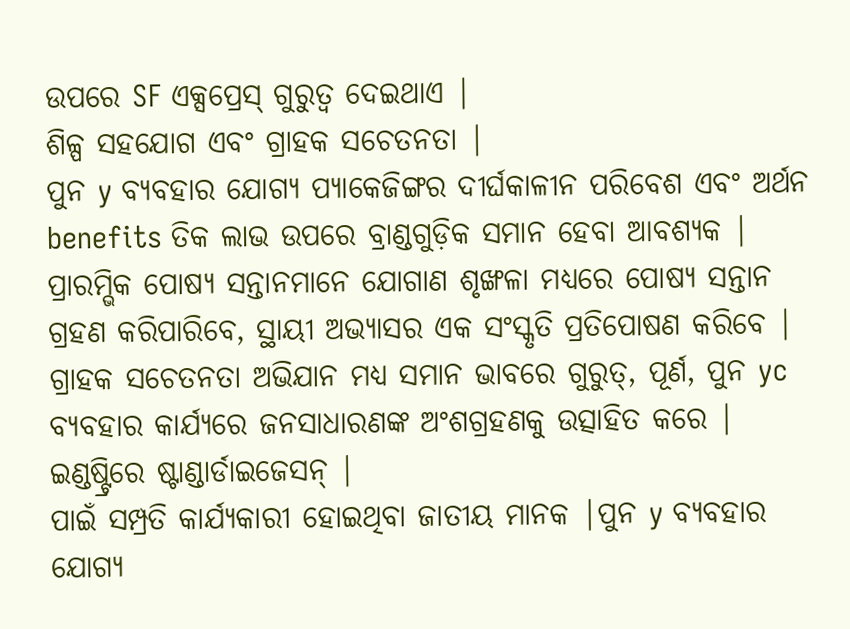ଉପରେ SF ଏକ୍ସପ୍ରେସ୍ ଗୁରୁତ୍ୱ ଦେଇଥାଏ |
ଶିଳ୍ପ ସହଯୋଗ ଏବଂ ଗ୍ରାହକ ସଚେତନତା |
ପୁନ y ବ୍ୟବହାର ଯୋଗ୍ୟ ପ୍ୟାକେଜିଙ୍ଗର ଦୀର୍ଘକାଳୀନ ପରିବେଶ ଏବଂ ଅର୍ଥନ benefits ତିକ ଲାଭ ଉପରେ ବ୍ରାଣ୍ଡଗୁଡ଼ିକ ସମାନ ହେବା ଆବଶ୍ୟକ | ପ୍ରାରମ୍ଭିକ ପୋଷ୍ୟ ସନ୍ତାନମାନେ ଯୋଗାଣ ଶୃଙ୍ଖଳା ମଧ୍ୟରେ ପୋଷ୍ୟ ସନ୍ତାନ ଗ୍ରହଣ କରିପାରିବେ, ସ୍ଥାୟୀ ଅଭ୍ୟାସର ଏକ ସଂସ୍କୃତି ପ୍ରତିପୋଷଣ କରିବେ | ଗ୍ରାହକ ସଚେତନତା ଅଭିଯାନ ମଧ୍ୟ ସମାନ ଭାବରେ ଗୁରୁତ୍, ପୂର୍ଣ, ପୁନ yc ବ୍ୟବହାର କାର୍ଯ୍ୟରେ ଜନସାଧାରଣଙ୍କ ଅଂଶଗ୍ରହଣକୁ ଉତ୍ସାହିତ କରେ |
ଇଣ୍ଡଷ୍ଟ୍ରିରେ ଷ୍ଟାଣ୍ଡାର୍ଡାଇଜେସନ୍ |
ପାଇଁ ସମ୍ପ୍ରତି କାର୍ଯ୍ୟକାରୀ ହୋଇଥିବା ଜାତୀୟ ମାନକ |ପୁନ y ବ୍ୟବହାର ଯୋଗ୍ୟ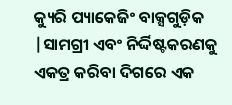କ୍ୟୁରି ପ୍ୟାକେଜିଂ ବାକ୍ସଗୁଡ଼ିକ |ସାମଗ୍ରୀ ଏବଂ ନିର୍ଦ୍ଦିଷ୍ଟକରଣକୁ ଏକତ୍ର କରିବା ଦିଗରେ ଏକ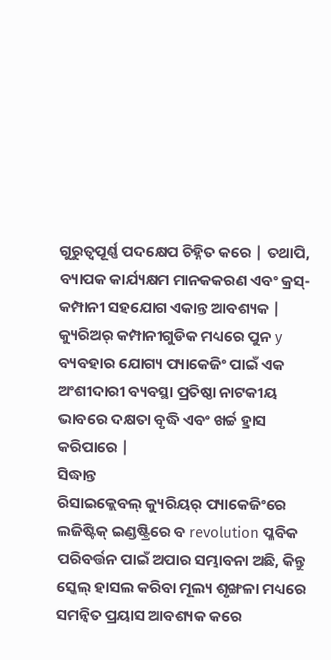ଗୁରୁତ୍ୱପୂର୍ଣ୍ଣ ପଦକ୍ଷେପ ଚିହ୍ନିତ କରେ | ତଥାପି, ବ୍ୟାପକ କାର୍ଯ୍ୟକ୍ଷମ ମାନକକରଣ ଏବଂ କ୍ରସ୍-କମ୍ପାନୀ ସହଯୋଗ ଏକାନ୍ତ ଆବଶ୍ୟକ | କ୍ୟୁରିଅର୍ କମ୍ପାନୀଗୁଡିକ ମଧ୍ୟରେ ପୁନ y ବ୍ୟବହାର ଯୋଗ୍ୟ ପ୍ୟାକେଜିଂ ପାଇଁ ଏକ ଅଂଶୀଦାରୀ ବ୍ୟବସ୍ଥା ପ୍ରତିଷ୍ଠା ନାଟକୀୟ ଭାବରେ ଦକ୍ଷତା ବୃଦ୍ଧି ଏବଂ ଖର୍ଚ୍ଚ ହ୍ରାସ କରିପାରେ |
ସିଦ୍ଧାନ୍ତ
ରିସାଇକ୍ଲେବଲ୍ କ୍ୟୁରିୟର୍ ପ୍ୟାକେଜିଂରେ ଲଜିଷ୍ଟିକ୍ ଇଣ୍ଡଷ୍ଟ୍ରିରେ ବ revolution ପ୍ଳବିକ ପରିବର୍ତ୍ତନ ପାଇଁ ଅପାର ସମ୍ଭାବନା ଅଛି, କିନ୍ତୁ ସ୍କେଲ୍ ହାସଲ କରିବା ମୂଲ୍ୟ ଶୃଙ୍ଖଳା ମଧ୍ୟରେ ସମନ୍ୱିତ ପ୍ରୟାସ ଆବଶ୍ୟକ କରେ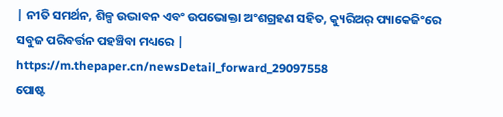| ନୀତି ସମର୍ଥନ, ଶିଳ୍ପ ଉଦ୍ଭାବନ ଏବଂ ଉପଭୋକ୍ତା ଅଂଶଗ୍ରହଣ ସହିତ, କ୍ୟୁରିଅର୍ ପ୍ୟାକେଜିଂରେ ସବୁଜ ପରିବର୍ତ୍ତନ ପହଞ୍ଚିବା ମଧ୍ୟରେ |
https://m.thepaper.cn/newsDetail_forward_29097558
ପୋଷ୍ଟ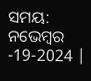ସମୟ: ନଭେମ୍ବର -19-2024 |